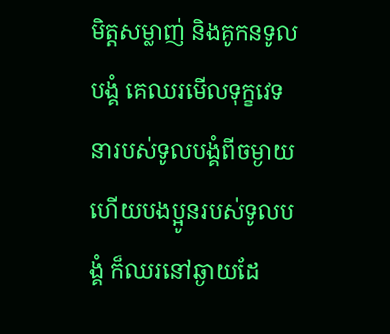មិត្តសម្លាញ់ និងគូកនទូលបង្គំ គេឈរមើលទុក្ខវេទនារបស់ទូលបង្គំពីចម្ងាយ ហើយបងប្អូនរបស់ទូលបង្គំ ក៏ឈរនៅឆ្ងាយដែ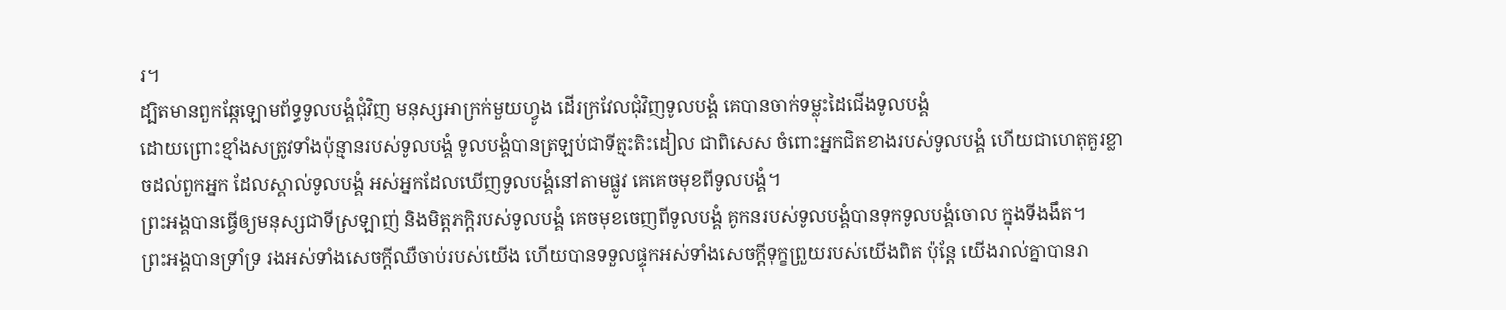រ។
ដ្បិតមានពួកឆ្កែឡោមព័ទ្ធទូលបង្គំជុំវិញ មនុស្សអាក្រក់មួយហ្វូង ដើរក្រវែលជុំវិញទូលបង្គំ គេបានចាក់ទម្លុះដៃជើងទូលបង្គំ
ដោយព្រោះខ្មាំងសត្រូវទាំងប៉ុន្មានរបស់ទូលបង្គំ ទូលបង្គំបានត្រឡប់ជាទីត្មះតិះដៀល ជាពិសេស ចំពោះអ្នកជិតខាងរបស់ទូលបង្គំ ហើយជាហេតុគួរខ្លាចដល់ពួកអ្នក ដែលស្គាល់ទូលបង្គំ អស់អ្នកដែលឃើញទូលបង្គំនៅតាមផ្លូវ គេគេចមុខពីទូលបង្គំ។
ព្រះអង្គបានធ្វើឲ្យមនុស្សជាទីស្រឡាញ់ និងមិត្តភក្ដិរបស់ទូលបង្គំ គេចមុខចេញពីទូលបង្គំ គូកនរបស់ទូលបង្គំបានទុកទូលបង្គំចោល ក្នុងទីងងឹត។
ព្រះអង្គបានទ្រាំទ្រ រងអស់ទាំងសេចក្ដីឈឺចាប់របស់យើង ហើយបានទទួលផ្ទុកអស់ទាំងសេចក្ដីទុក្ខព្រួយរបស់យើងពិត ប៉ុន្តែ យើងរាល់គ្នាបានរា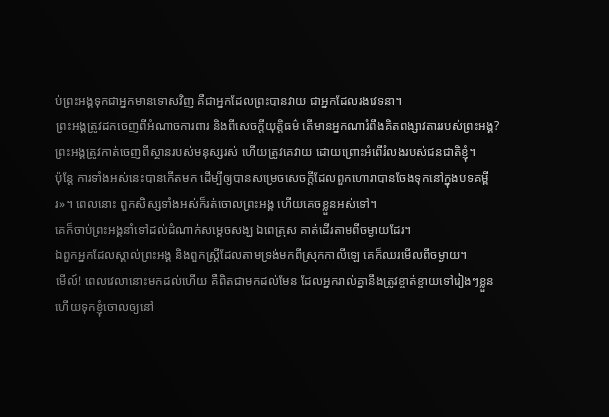ប់ព្រះអង្គទុកជាអ្នកមានទោសវិញ គឺជាអ្នកដែលព្រះបានវាយ ជាអ្នកដែលរងវេទនា។
ព្រះអង្គត្រូវដកចេញពីអំណាចការពារ និងពីសេចក្ដីយុត្តិធម៌ តើមានអ្នកណារំពឹងគិតពង្សាវតាររបស់ព្រះអង្គ? ព្រះអង្គត្រូវកាត់ចេញពីស្ថានរបស់មនុស្សរស់ ហើយត្រូវគេវាយ ដោយព្រោះអំពើរំលងរបស់ជនជាតិខ្ញុំ។
ប៉ុន្តែ ការទាំងអស់នេះបានកើតមក ដើម្បីឲ្យបានសម្រេចសេចក្ដីដែលពួកហោរាបានចែងទុកនៅក្នុងបទគម្ពីរ»។ ពេលនោះ ពួកសិស្សទាំងអស់ក៏រត់ចោលព្រះអង្គ ហើយគេចខ្លួនអស់ទៅ។
គេក៏ចាប់ព្រះអង្គនាំទៅដល់ដំណាក់សម្តេចសង្ឃ ឯពេត្រុស គាត់ដើរតាមពីចម្ងាយដែរ។
ឯពួកអ្នកដែលស្គាល់ព្រះអង្គ និងពួកស្រ្តីដែលតាមទ្រង់មកពីស្រុកកាលីឡេ គេក៏ឈរមើលពីចម្ងាយ។
មើល៍! ពេលវេលានោះមកដល់ហើយ គឺពិតជាមកដល់មែន ដែលអ្នករាល់គ្នានឹងត្រូវខ្ចាត់ខ្ចាយទៅរៀងៗខ្លួន ហើយទុកខ្ញុំចោលឲ្យនៅ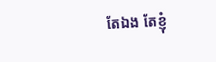តែឯង តែខ្ញុំ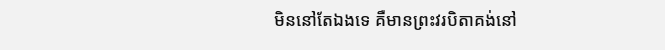មិននៅតែឯងទេ គឺមានព្រះវរបិតាគង់នៅ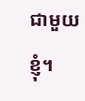ជាមួយខ្ញុំ។